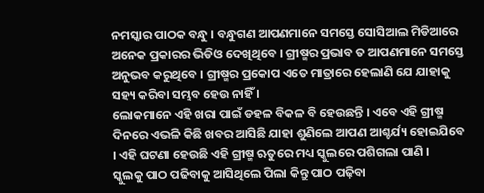ନମସ୍କାର ପାଠକ ବନ୍ଧୁ । ବନ୍ଧୁଗଣ ଆପଣମାନେ ସମସ୍ତେ ସୋସିଆଲ ମିଡିଆରେ ଅନେକ ପ୍ରକାରର ଭିଡିଓ ଦେଖିଥିବେ । ଗ୍ରୀଷ୍ମର ପ୍ରଭାବ ତ ଆପଣମାନେ ସମସ୍ତେ ଅନୁଭବ କରୁଥିବେ । ଗ୍ରୀଷ୍ମର ପ୍ରକୋପ ଏତେ ମାତ୍ରାରେ ହେଲାଣି ଯେ ଯାହାକୁ ସହ୍ୟ କରିବା ସମ୍ଭବ ହେଉ ନାହିଁ ।
ଲୋକମାନେ ଏହି ଖରା ପାଇଁ ଡହଳ ବିକଳ ବି ହେଉଛନ୍ତି । ଏବେ ଏହି ଗ୍ରୀଷ୍ମ ଦିନରେ ଏଭଳି କିଛି ଖବର ଆସିଛି ଯାହା ଶୁଣିଲେ ଆପଣ ଆଶ୍ଚର୍ଯ୍ୟ ହୋଇଯିବେ । ଏହି ଘଟଣା ହେଉଛି ଏହି ଗ୍ରୀଷ୍ମ ଋତୁରେ ମଧ୍ୟ ସ୍କୁଲରେ ପଶିଗଲା ପାଣି ।
ସ୍କୁଲକୁ ପାଠ ପଢିବାକୁ ଆସିଥିଲେ ପିଲା କିନ୍ତୁ ପାଠ ପଢ଼ିବା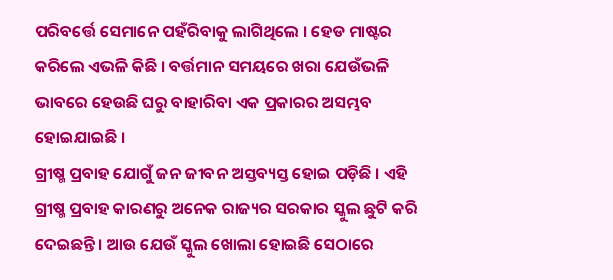ପରିବର୍ତ୍ତେ ସେମାନେ ପହଁରିବାକୁ ଲାଗିଥିଲେ । ହେଡ ମାଷ୍ଟର କରିଲେ ଏଭଳି କିଛି । ବର୍ତ୍ତମାନ ସମୟରେ ଖରା ଯେଉଁଭଳି ଭାବରେ ହେଉଛି ଘରୁ ବାହାରିବା ଏକ ପ୍ରକାରର ଅସମ୍ଭବ ହୋଇଯାଇଛି ।
ଗ୍ରୀଷ୍ମ ପ୍ରବାହ ଯୋଗୁଁ ଜନ ଜୀବନ ଅସ୍ତବ୍ୟସ୍ତ ହୋଇ ପଡ଼ିଛି । ଏହି ଗ୍ରୀଷ୍ମ ପ୍ରବାହ କାରଣରୁ ଅନେକ ରାଜ୍ୟର ସରକାର ସ୍କୁଲ ଛୁଟି କରି ଦେଇଛନ୍ତି । ଆଉ ଯେଉଁ ସ୍କୁଲ ଖୋଲା ହୋଇଛି ସେଠାରେ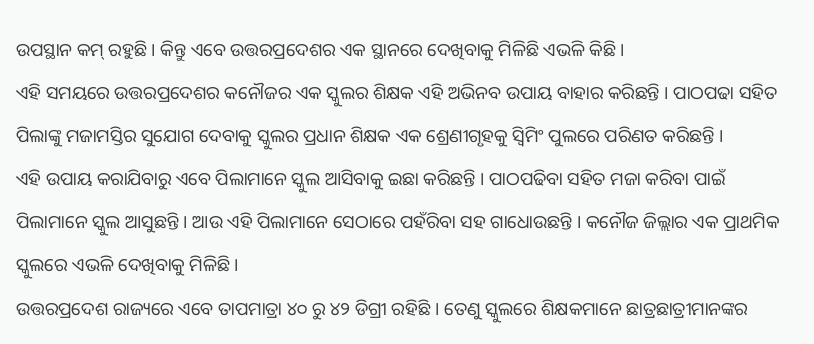ଉପସ୍ଥାନ କମ୍ ରହୁଛି । କିନ୍ତୁ ଏବେ ଉତ୍ତରପ୍ରଦେଶର ଏକ ସ୍ଥାନରେ ଦେଖିବାକୁ ମିଳିଛି ଏଭଳି କିଛି ।
ଏହି ସମୟରେ ଉତ୍ତରପ୍ରଦେଶର କନୌଜର ଏକ ସ୍କୁଲର ଶିକ୍ଷକ ଏହି ଅଭିନବ ଉପାୟ ବାହାର କରିଛନ୍ତି । ପାଠପଢା ସହିତ ପିଲାଙ୍କୁ ମଜାମସ୍ତିର ସୁଯୋଗ ଦେବାକୁ ସ୍କୁଲର ପ୍ରଧାନ ଶିକ୍ଷକ ଏକ ଶ୍ରେଣୀଗୃହକୁ ସ୍ଵିମିଂ ପୁଲରେ ପରିଣତ କରିଛନ୍ତି ।
ଏହି ଉପାୟ କରାଯିବାରୁ ଏବେ ପିଲାମାନେ ସ୍କୁଲ ଆସିବାକୁ ଇଛା କରିଛନ୍ତି । ପାଠପଢିବା ସହିତ ମଜା କରିବା ପାଇଁ ପିଲାମାନେ ସ୍କୁଲ ଆସୁଛନ୍ତି । ଆଉ ଏହି ପିଲାମାନେ ସେଠାରେ ପହଁରିବା ସହ ଗାଧୋଉଛନ୍ତି । କନୌଜ ଜିଲ୍ଲାର ଏକ ପ୍ରାଥମିକ ସ୍କୁଲରେ ଏଭଳି ଦେଖିବାକୁ ମିଳିଛି ।
ଉତ୍ତରପ୍ରଦେଶ ରାଜ୍ୟରେ ଏବେ ତାପମାତ୍ରା ୪୦ ରୁ ୪୨ ଡିଗ୍ରୀ ରହିଛି । ତେଣୁ ସ୍କୁଲରେ ଶିକ୍ଷକମାନେ ଛାତ୍ରଛାତ୍ରୀମାନଙ୍କର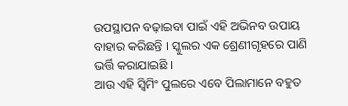ଉପସ୍ଥାପନ ବଢ଼ାଇବା ପାଇଁ ଏହି ଅଭିନବ ଉପାୟ ବାହାର କରିଛନ୍ତି । ସ୍କୁଲର ଏକ ଶ୍ରେଣୀଗୃହରେ ପାଣି ଭର୍ତ୍ତି କରାଯାଇଛି ।
ଆଉ ଏହି ସ୍ୱିମିଂ ପୁଲରେ ଏବେ ପିଲାମାନେ ବହୁତ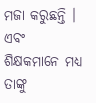ମଜା କରୁଛନ୍ତି । ଏବଂ ଶିକ୍ଷକମାନେ ମଧ୍ୟ ତାଙ୍କୁ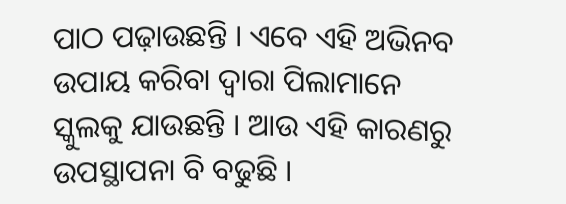ପାଠ ପଢ଼ାଉଛନ୍ତି । ଏବେ ଏହି ଅଭିନବ ଉପାୟ କରିବା ଦ୍ଵାରା ପିଲାମାନେ ସ୍କୁଲକୁ ଯାଉଛନ୍ତି । ଆଉ ଏହି କାରଣରୁ ଉପସ୍ଥାପନା ବି ବଢୁଛି ।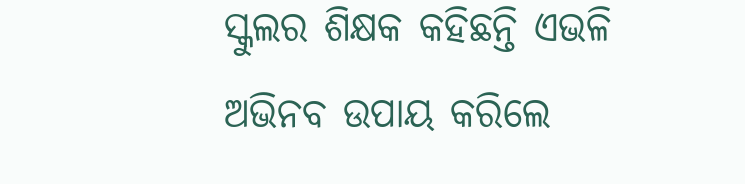ସ୍କୁଲର ଶିକ୍ଷକ କହିଛନ୍ତି ଏଭଳି ଅଭିନବ ଉପାୟ କରିଲେ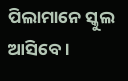ପିଲାମାନେ ସ୍କୁଲ ଆସିବେ ।